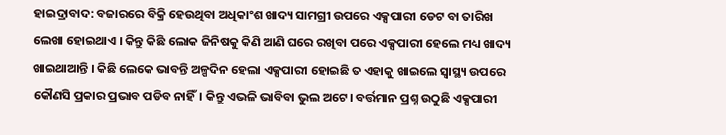ହାଇଦ୍ରାବାଦ: ବଜାରରେ ବିକ୍ରି ହେଉଥିବା ଅଧିକାଂଶ ଖାଦ୍ୟ ସାମଗ୍ରୀ ଉପରେ ଏକ୍ସପାରୀ ଡେଟ ବା ତାରିଖ ଲେଖା ହୋଇଥାଏ । କିନ୍ତୁ କିଛି ଲୋକ ଜିନିଷକୁ କିଣି ଆଣି ଘରେ ରଖିବା ପରେ ଏକ୍ସପାରୀ ହେଲେ ମଧ୍ୟ ଖାଦ୍ୟ ଖାଇଥାଆନ୍ତି । କିଛି ଲେକେ ଭାବନ୍ତି ଅଳ୍ପଦିନ ହେଲା ଏକ୍ସପାରୀ ହୋଇଛି ତ ଏହାକୁ ଖାଇଲେ ସ୍ବାସ୍ଥ୍ୟ ଉପରେ କୌଣସି ପ୍ରକାର ପ୍ରଭାବ ପଡିବ ନାହିଁ। କିନ୍ତୁ ଏଭଳି ଭାବିବା ଭୁଲ ଅଟେ। ବର୍ତ୍ତମାନ ପ୍ରଶ୍ନ ଉଠୁଛି ଏକ୍ସପାରୀ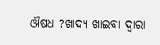ଔଷଧ ?ଖାଦ୍ୟ ଖାଇବା ଦ୍ବାରା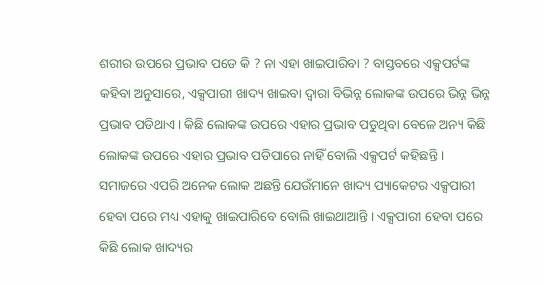ଶରୀର ଉପରେ ପ୍ରଭାବ ପଡେ କି ? ନା ଏହା ଖାଇପାରିବା ? ବାସ୍ତବରେ ଏକ୍ସପର୍ଟଙ୍କ କହିବା ଅନୁସାରେ, ଏକ୍ସପାରୀ ଖାଦ୍ୟ ଖାଇବା ଦ୍ବାରା ବିଭିନ୍ନ ଲୋକଙ୍କ ଉପରେ ଭିନ୍ନ ଭିନ୍ନ ପ୍ରଭାବ ପଡିଥାଏ । କିଛି ଲୋକଙ୍କ ଉପରେ ଏହାର ପ୍ରଭାବ ପଡୁଥିବା ବେଳେ ଅନ୍ୟ କିଛି ଲୋକଙ୍କ ଉପରେ ଏହାର ପ୍ରଭାବ ପଡିପାରେ ନାହିଁ ବୋଲି ଏକ୍ସପର୍ଟ କହିଛନ୍ତି ।
ସମାଜରେ ଏପରି ଅନେକ ଲୋକ ଅଛନ୍ତି ଯେଉଁମାନେ ଖାଦ୍ୟ ପ୍ୟାକେଟର ଏକ୍ସପାରୀ ହେବା ପରେ ମଧ୍ୟ ଏହାକୁ ଖାଇପାରିବେ ବୋଲି ଖାଇଥାଆନ୍ତି । ଏକ୍ସପାରୀ ହେବା ପରେ କିଛି ଲୋକ ଖାଦ୍ୟର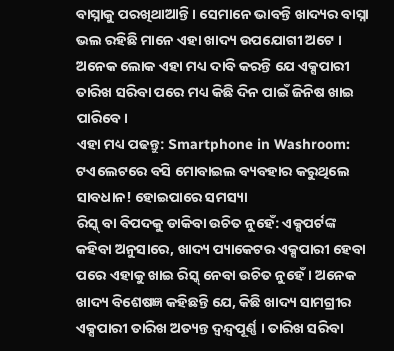ବାସ୍ନାକୁ ପରଖିଥାଆନ୍ତି । ସେମାନେ ଭାବନ୍ତି ଖାଦ୍ୟର ବାସ୍ନା ଭଲ ରହିଛି ମାନେ ଏହା ଖାଦ୍ୟ ଉପଯୋଗୀ ଅଟେ । ଅନେକ ଲୋକ ଏହା ମଧ୍ୟ ଦାବି କରନ୍ତି ଯେ ଏକ୍ସପାରୀ ତାରିଖ ସରିବା ପରେ ମଧ୍ୟ କିଛି ଦିନ ପାଇଁ ଜିନିଷ ଖାଇ ପାରିବେ।
ଏହା ମଧ୍ୟ ପଢନ୍ତୁ: Smartphone in Washroom: ଟଏଲେଟରେ ବସି ମୋବାଇଲ ବ୍ୟବହାର କରୁଥିଲେ ସାବଧାନ! ହୋଇପାରେ ସମସ୍ୟା
ରିସ୍କ୍ ବା ବିପଦକୁ ଡାକିବା ଉଚିତ ନୁହେଁ: ଏକ୍ସପର୍ଟଙ୍କ କହିବା ଅନୁସାରେ, ଖାଦ୍ୟ ପ୍ୟାକେଟର ଏକ୍ସପାରୀ ହେବା ପରେ ଏହାକୁ ଖାଇ ରିସ୍କ୍ ନେବା ଉଚିତ ନୁହେଁ । ଅନେକ ଖାଦ୍ୟ ବିଶେଷଜ୍ଞ କହିଛନ୍ତି ଯେ, କିଛି ଖାଦ୍ୟ ସାମଗ୍ରୀର ଏକ୍ସପାରୀ ତାରିଖ ଅତ୍ୟନ୍ତ ଦ୍ୱନ୍ଦ୍ୱପୂର୍ଣ୍ଣ । ତାରିଖ ସରିବା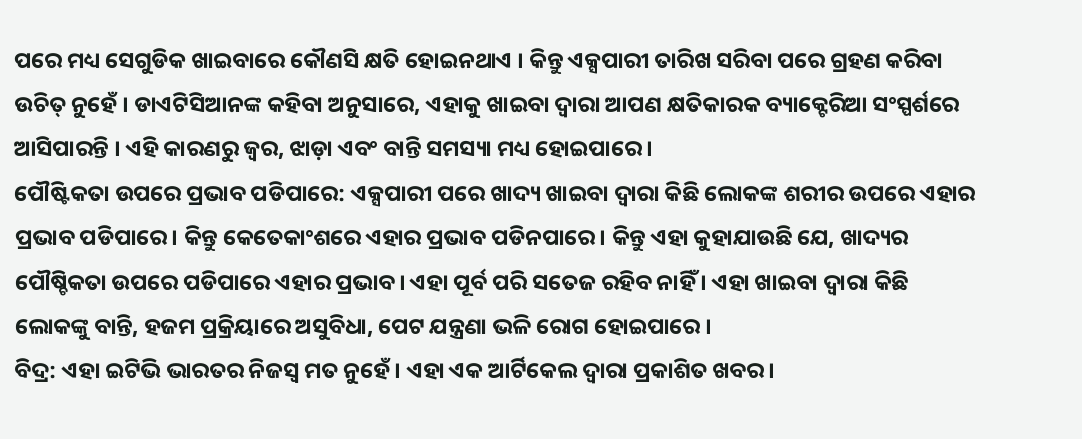ପରେ ମଧ୍ୟ ସେଗୁଡିକ ଖାଇବାରେ କୌଣସି କ୍ଷତି ହୋଇନଥାଏ । କିନ୍ତୁ ଏକ୍ସପାରୀ ତାରିଖ ସରିବା ପରେ ଗ୍ରହଣ କରିବା ଉଚିତ୍ ନୁହେଁ । ଡାଏଟିସିଆନଙ୍କ କହିବା ଅନୁସାରେ, ଏହାକୁ ଖାଇବା ଦ୍ବାରା ଆପଣ କ୍ଷତିକାରକ ବ୍ୟାକ୍ଟେରିଆ ସଂସ୍ପର୍ଶରେ ଆସିପାରନ୍ତି । ଏହି କାରଣରୁ ଜ୍ୱର, ଝାଡ଼ା ଏବଂ ବାନ୍ତି ସମସ୍ୟା ମଧ୍ୟ ହୋଇପାରେ ।
ପୌଷ୍ଟିକତା ଉପରେ ପ୍ରଭାବ ପଡିପାରେ: ଏକ୍ସପାରୀ ପରେ ଖାଦ୍ୟ ଖାଇବା ଦ୍ବାରା କିଛି ଲୋକଙ୍କ ଶରୀର ଉପରେ ଏହାର ପ୍ରଭାବ ପଡିପାରେ। କିନ୍ତୁ କେତେକାଂଶରେ ଏହାର ପ୍ରଭାବ ପଡିନପାରେ। କିନ୍ତୁ ଏହା କୁହାଯାଉଛି ଯେ, ଖାଦ୍ୟର ପୌଷ୍ଚିକତା ଉପରେ ପଡିପାରେ ଏହାର ପ୍ରଭାବ। ଏହା ପୂର୍ବ ପରି ସତେଜ ରହିବ ନାହିଁ । ଏହା ଖାଇବା ଦ୍ବାରା କିଛି ଲୋକଙ୍କୁ ବାନ୍ତି, ହଜମ ପ୍ରକ୍ରିୟାରେ ଅସୁବିଧା, ପେଟ ଯନ୍ତ୍ରଣା ଭଳି ରୋଗ ହୋଇପାରେ ।
ବିଦ୍ର: ଏହା ଇଟିଭି ଭାରତର ନିଜସ୍ବ ମତ ନୁହେଁ। ଏହା ଏକ ଆର୍ଟିକେଲ ଦ୍ବାରା ପ୍ରକାଶିତ ଖବର।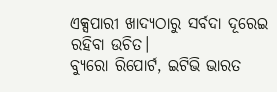ଏକ୍ସପାରୀ ଖାଦ୍ୟଠାରୁ ସର୍ବଦା ଦୂରେଇ ରହିବା ଉଚିତ।
ବ୍ୟୁରୋ ରିପୋର୍ଟ, ଇଟିଭି ଭାରତ